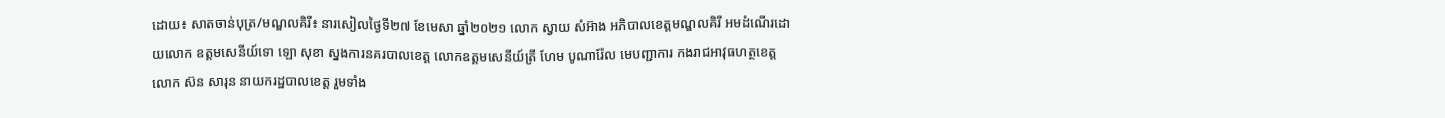ដោយ៖ សាតចាន់បុត្រ/មណ្ឌលគិរី៖ នារសៀលថ្ងៃទី២៧ ខែមេសា ឆ្នាំ២០២១ លោក ស្វាយ សំអ៊ាង អភិបាលខេត្តមណ្ឌលគិរី អមដំណើរដោយលោក ឧត្តមសេនីយ៍ទោ ឡោ សុខា ស្នងការនគរបាលខេត្ត លោកឧត្តមសេនីយ៍ត្រី ហែម បូណារ៉ែល មេបញ្ជាការ កងរាជអាវុធហត្ថខេត្ត លោក ស៊ន សារុន នាយករដ្ឋបាលខេត្ត រួមទាំង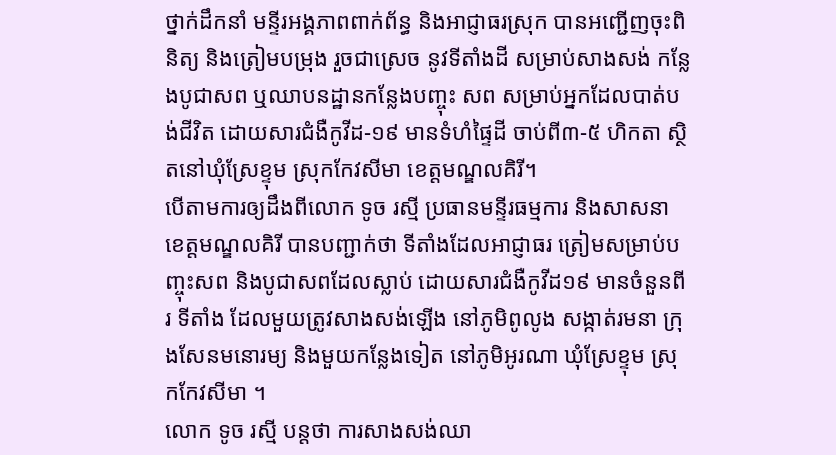ថ្នាក់ដឹកនាំ មន្ទីរអង្គភាពពាក់ព័ន្ធ និងអាជ្ញាធរស្រុក បានអញ្ជើញចុះពិនិត្យ និងត្រៀមបម្រុង រួចជាស្រេច នូវទីតាំងដី សម្រាប់សាងសង់ កន្លែងបូជាសព ឬឈាបនដ្ឋានកន្លែងបញ្ចុះ សព សម្រាប់អ្នកដែលបាត់បង់ជីវិត ដោយសារជំងឺកូវីដ-១៩ មានទំហំផ្ទៃដី ចាប់ពី៣-៥ ហិកតា ស្ថិតនៅឃុំស្រែខ្ទុម ស្រុកកែវសីមា ខេត្តមណ្ឌលគិរី។
បើតាមការឲ្យដឹងពីលោក ទូច រស្មី ប្រធានមន្ទីរធម្មការ និងសាសនា ខេត្តមណ្ឌលគិរី បានបញ្ជាក់ថា ទីតាំងដែលអាជ្ញាធរ ត្រៀមសម្រាប់បញ្ចុះសព និងបូជាសពដែលស្លាប់ ដោយសារជំងឺកូវីដ១៩ មានចំនួនពីរ ទីតាំង ដែលមួយត្រូវសាងសង់ឡើង នៅភូមិពូលូង សង្កាត់រមនា ក្រុងសែនមនោរម្យ និងមួយកន្លែងទៀត នៅភូមិអូរណា ឃុំស្រែខ្ទុម ស្រុកកែវសីមា ។
លោក ទូច រស្មី បន្តថា ការសាងសង់ឈា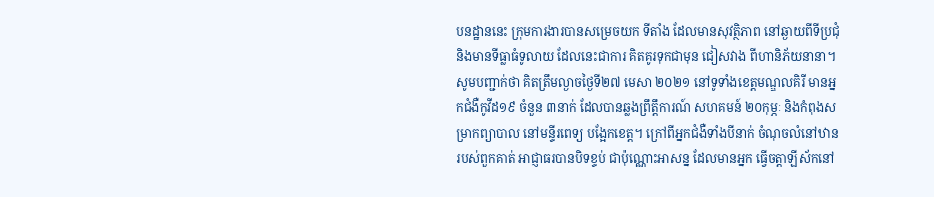បនដ្ឋាននេះ ក្រុមការងារបានសម្រេចយក ទីតាំង ដែលមានសុវត្ថិភាព នៅឆ្ងាយពីទីប្រជុំ និងមានទីធ្លាធំទូលាយ ដែលនេះជាការ គិតគូរទុកជាមុន ជៀសវាង ពីហានិភ័យនានា។
សូមបញ្ជាក់ថា គិតត្រឹមល្ងាចថ្ងៃទី២៧ មេសា ២០២១ នៅទូទាំងខេត្តមណ្ឌលគិរី មានអ្នកជំងឺកូវីដ១៩ ចំនួន ៣នាក់ ដែលបានឆ្លងព្រឹត្តឹការណ៍ សហគមន៍ ២០កុម្ភៈ និងកំពុងសម្រាកព្យាបាល នៅមន្ទីរពេទ្យ បង្អែកខេត្ត។ ក្រៅពីអ្នកជំងឺទាំងបីនាក់ ចំណុចលំនៅឋានរបស់ពួកគាត់ អាជ្ញាធរបានបិទខ្ទប់ ជាប៉ុណ្ណោះអាសន្ន ដែលមានអ្នក ធ្វើចត្តាឡីស័កនៅ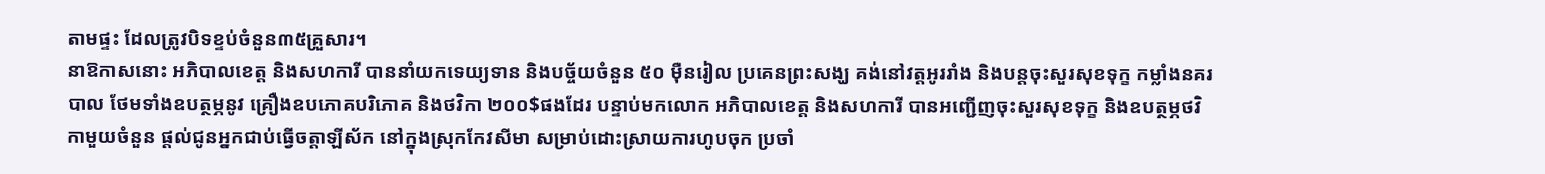តាមផ្ទះ ដែលត្រូវបិទខ្ទប់ចំនួន៣៥គ្រួសារ។
នាឱកាសនោះ អភិបាលខេត្ត និងសហការី បាននាំយកទេយ្យទាន និងបច្ច័យចំនួន ៥០ ម៉ឺនរៀល ប្រគេនព្រះសង្ឃ គង់នៅវត្តអូររាំង និងបន្តចុះសួរសុខទុក្ខ កម្លាំងនគរបាល ថែមទាំងឧបត្ថម្ភនូវ គ្រឿងឧបភោគបរិភោគ និងថវិកា ២០០$ផងដែរ បន្ទាប់មកលោក អភិបាលខេត្ត និងសហការី បានអញ្ជើញចុះសួរសុខទុក្ខ និងឧបត្ថម្ភថវិកាមួយចំនួន ផ្តល់ជូនអ្នកជាប់ធ្វើចត្តាឡីស័ក នៅក្នុងស្រុកកែវសីមា សម្រាប់ដោះស្រាយការហូបចុក ប្រចាំ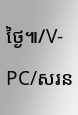ថ្ងៃ៕/V-PC/សរន